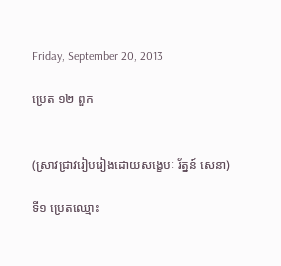Friday, September 20, 2013

ប្រេត ១២ ពួក


(ស្រាវជ្រាវរៀបរៀងដោយសង្ខេបៈ រ័ត្នន៍ សេនា)

ទី១ ប្រេតឈ្មោះ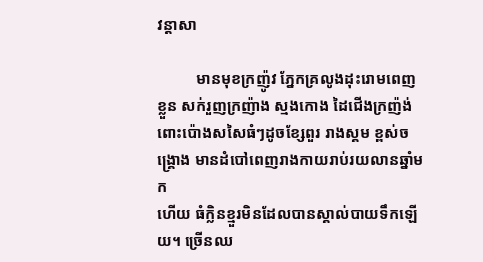វន្តាសា

          មានមុខក្រញ៉ូវ ភ្នែកគ្រលូងដុះរោមពេញខ្លួន សក់រួញក្រញ៉ាង ស្មងកោង ដៃជើងក្រញ៉ង់ ពោះប៉ោងសសៃធំៗដូចខ្សែពួរ រាងស្គម ខ្ពស់ចង្គ្រោង មានដំបៅពេញរាងកាយរាប់រយលានឆ្នាំមក
ហើយ ធំក្លិនខ្មួរមិនដែលបានស្គាល់បាយទឹកឡើយ។ ច្រើនឈ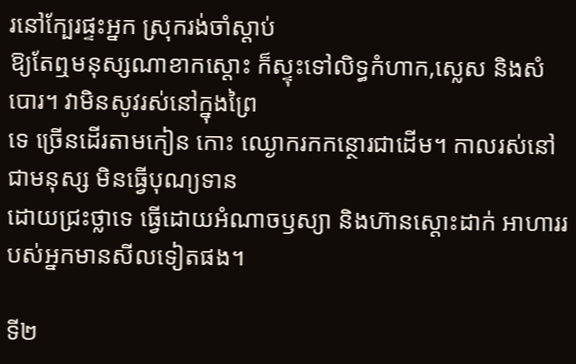រនៅក្បែរផ្ទះអ្នក ស្រុករង់ចាំស្តាប់
ឱ្យតែឮមនុស្សណាខាកស្តោះ ក៏ស្ទុះទៅលិទ្ធកំហាក,ស្លេស និងសំបោរ។ វាមិនសូវរស់នៅក្នុងព្រៃ
ទេ ច្រើនដើរតាមកៀន កោះ ឈ្ងោករកកន្ថោរជាដើម។ កាលរស់នៅជាមនុស្ស មិនធ្វើបុណ្យទាន
ដោយជ្រះថ្លាទេ ធ្វើដោយអំណាចឫស្យា និងហ៊ានស្តោះដាក់ អាហាររបស់អ្នកមានសីលទៀតផង។

ទី២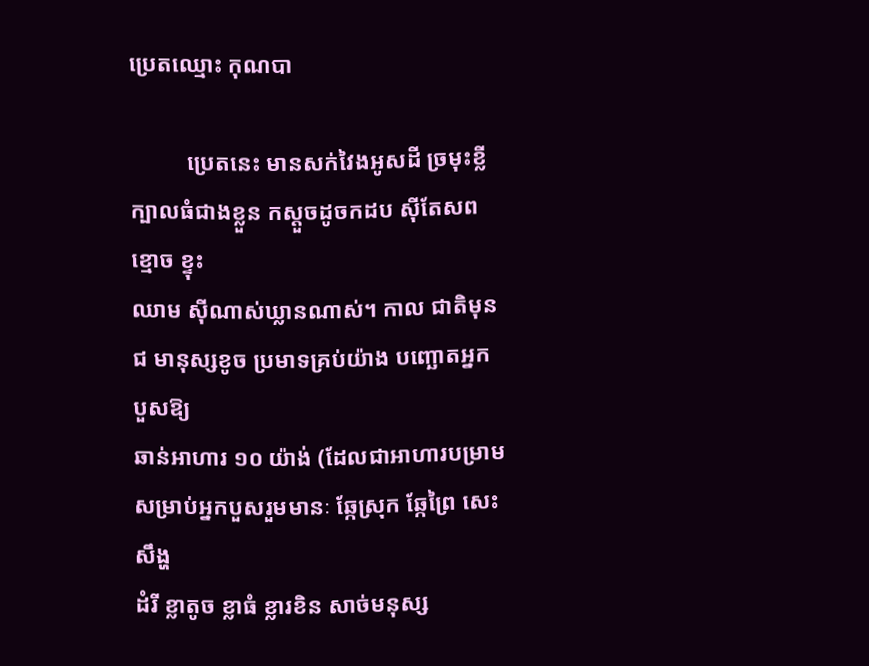ប្រេតឈ្មោះ កុណបា

          ប្រេតនេះ មានសក់វៃងអូសដី ច្រមុះខ្លី ក្បាលធំជាងខ្លួន កស្តួចដូចកដប ស៊ីតែសពខ្មោច ខ្ទុះ
ឈាម ស៊ីណាស់ឃ្លានណាស់។ កាល ជាតិមុនជ មានុស្សខូច ប្រមាទគ្រប់យ៉ាង បញ្ឆោតអ្នកបួសឱ្យ
ឆាន់អាហារ ១០ យ៉ាង់ (ដែលជាអាហារបម្រាមសម្រាប់អ្នកបួសរួមមានៈ ឆ្កែស្រុក ឆ្កែព្រៃ សេះ សឹង្ហ
ដំរី ខ្លាតូច ខ្លាធំ ខ្លារខិន សាច់មនុស្ស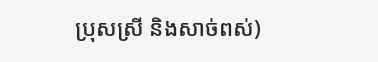ប្រុសស្រី និងសាច់ពស់)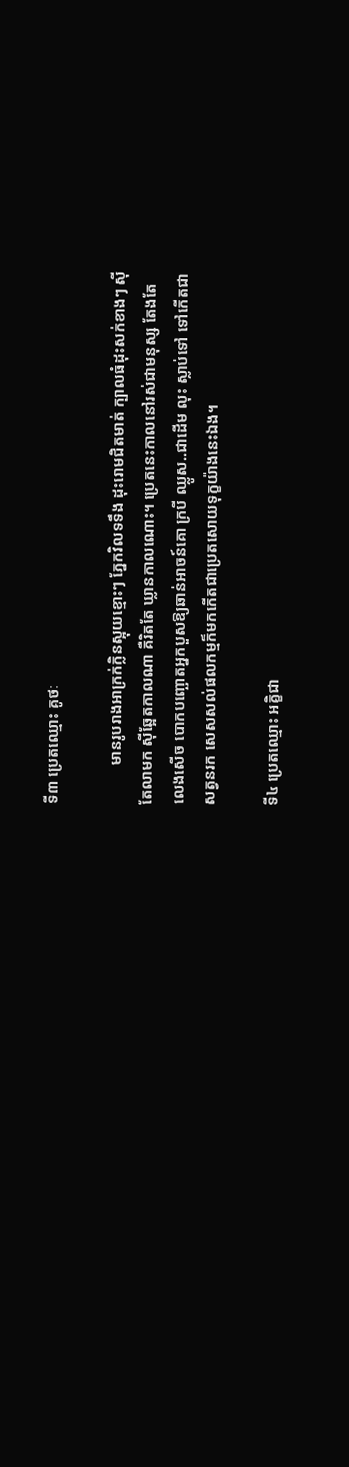ទី៣ ប្រេតឈ្មោះ គូថៈ

          មានរូបរាងអាក្រក់ក្លិនស្អុយខ្មោះៗ ភ្នែកវិលទទឹង ដុះរោមជិតមាត់ ក្បាលធំដុះសក់ខាងៗ ស៊ី
តែលាមក ស៊ីឆ្អែតកាលណា គឺរិតតែ ឃ្លានកាលណោះ។ ប្រេតនេះកាលនៅរស់ជាមនុស្ស តែងតែ
លេងសើច បោកបញ្ឆោតអ្នកបួសឱ្យឆាន់អាចន៍គោ ក្របី ឈ្លូស..ជាដើម លុះ ស្លាប់ទៅ ទៅកើតជា
សត្វនរក សេសសល់ផលកម្មក៏មកកើតជាប្រេតសោយទុក្ខយ៉ាងនេះឯង។

ទី៤ ប្រេតឈ្មោះ អគ្ខិជា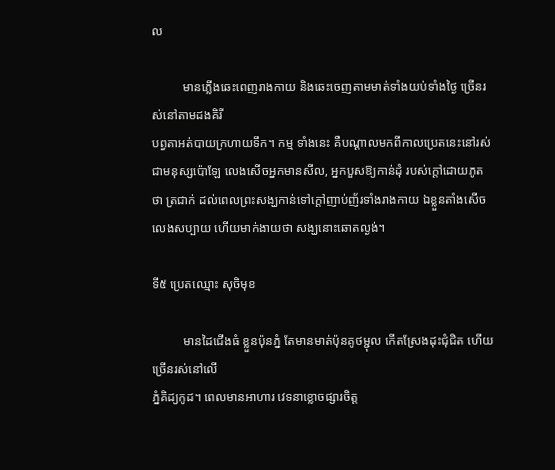ល

          មានភ្លើងឆេះពេញរាងកាយ និងឆេះចេញតាមមាត់ទាំងយប់ទាំងថ្ងៃ ច្រើនរស់នៅតាមដងគិរី
បព្វតាអត់បាយក្រហាយទឹក។ កម្ម ទាំងនេះ គឺបណ្តាលមកពីកាលប្រេតនេះនៅរស់ ជាមនុស្សប៉ោឡែ លេងសើចអ្នកមានសីល, អ្នកបួសឱ្យកាន់ដុំ របស់ក្តៅដោយភូតថា ត្រជាក់ ដល់ពេលព្រះសង្ឃកាន់ទៅក្តៅញាប់ញ័រទាំងរាងកាយ ឯខ្លួនតាំងសើចលេងសប្បាយ ហើយមាក់ងាយថា សង្ឃនោះឆោតល្ងង់។

ទី៥ ប្រេតឈ្មោះ សុចិមុខ

          មានដៃជើងធំ ខ្លួនប៉ុនភ្នំ តែមានមាត់ប៉ុនគូថម្ជុល កើតស្រែងដុះជុំជិត ហើយច្រើនរស់នៅលើ
ភ្នំគិដ្យកូដ។ ពេលមានអាហារ វេទនាខ្លោចផ្សារចិត្ត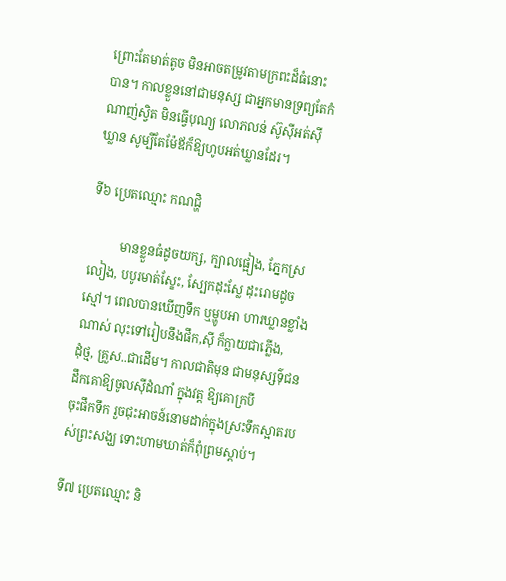ព្រោះតែមាត់តូច មិនអាចតម្រូវតាមក្រពះដ៏ធំនោះ
បាន។ កាលខ្លួននៅជាមនុស្ស ជាអ្នកមានទ្រព្យតែកំណាញ់ស្វិត មិនធ្វើបុណ្យ លោភលន់ ស៊ូស៊ីអត់ស៊ី
ឃ្លាន សូម្បីតែម៉ែឪក៏ឱ្យហូបអត់ឃ្លានដែរ។

ទី៦ ប្រេតឈ្មោះ កណជ្ហិ

          មានខ្លួនធំដូចយក្ស, ក្បាលផ្អៀង, ភ្នែកស្រលៀង, បបូរមាត់ស្ខែះ, ស្បែកដុះស្លែ ដុះរោមដូច
ស្មៅ។ ពេលបានឃើញទឹក ឬម្ហូបអា ហារឃ្លានខ្លាំងណាស់ លុះទៅរៀបនឹងផឹក,ស៊ី ក៏ក្លាយជាភ្លើង,
ដុំថ្ម, គ្រួស..ជាដើម។ កាលជាតិមុន ជាមនុស្សទ៌ុជន ដឹកគោឱ្យចូលស៊ីដំណាំ ក្នុងវត្ត ឱ្យគោក្របី
ចុះផឹកទឹក រួចជុះអាចន៍នោមដាក់ក្នុងស្រះទឹកស្អាតរបស់ព្រះសង្ឃ ទោះហាមឃាត់ក៏ពុំព្រមស្តាប់។

ទី៧ ប្រេតឈ្មោះ និ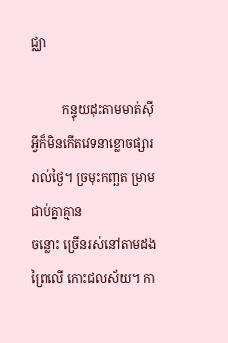ជ្ឈា

          កន្ទុយដុះតាមមាត់ស៊ីអ្វីក៏មិនកើតវេទនាខ្លោចផ្សាររាល់ថ្ងៃ។ ច្រមុះកញ្ឆត ម្រាមជាប់គ្នាគ្មាន
ចន្លោះ ច្រើនរស់នៅតាមដងព្រៃលើ កោះជលស័យ។ កា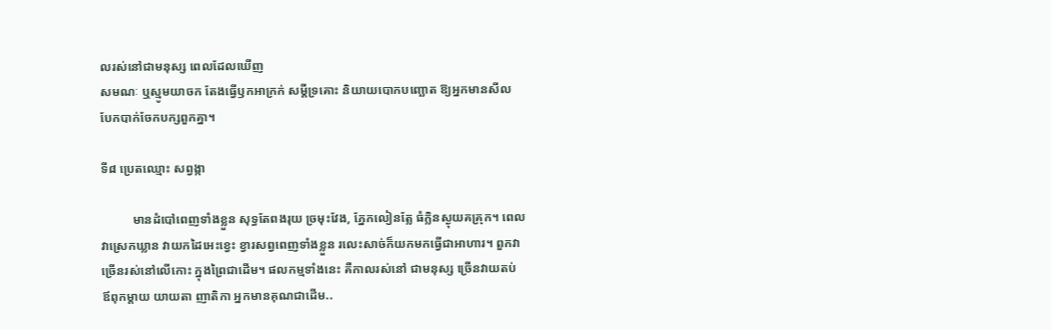លរស់នៅជាមនុស្ស ពេលដែលឃើញ
សមណៈ ឬស្មូមយាចក តែងធ្វើឫកអាក្រក់ សម្តីទ្រគោះ និយាយបោកបញ្ឆោត ឱ្យអ្នកមានសីល
បែកបាក់ចែកបក្សពួកគ្នា។

ទី៨ ប្រេតឈ្មោះ សព្វង្កា

          មានដំបៅពេញទាំងខ្លួន សុទ្ធតែពងរុយ ច្រមុះវែង, ភ្នែកលៀនត្លែ ធំក្លិនស្ងុយគគ្រុក។ ពេល
វាស្រេកឃ្លាន វាយកដៃអេះខ្វេះ ខ្វារសព្វពេញទាំងខ្លួន រលេះសាច់ក៏យកមកធ្វើជាអាហារ។ ពួកវា
ច្រើនរស់នៅលើកោះ ក្នុងព្រៃជាដើម។ ផលកម្មទាំងនេះ គឺកាលរស់នៅ ជាមនុស្ស ច្រើនវាយតប់
ឪពុកម្តាយ យាយតា ញាតិកា អ្នកមានគុណជាដើម..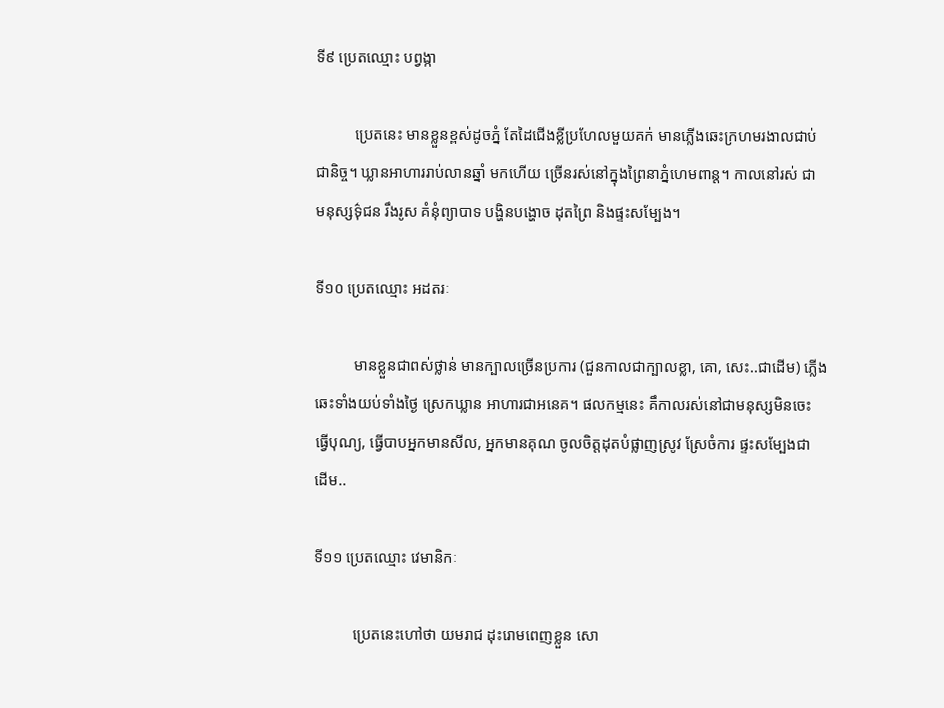ទី៩ ប្រេតឈ្មោះ បព្វង្កា

          ប្រេតនេះ មានខ្លួនខ្ពស់ដូចភ្នំ តែដៃជើងខ្លីប្រហែលមួយគក់ មានភ្លើងឆេះក្រហមរងាលជាប់
ជានិច្ច។ ឃ្លានអាហាររាប់លានឆ្នាំ មកហើយ ច្រើនរស់នៅក្នុងព្រៃនាភ្នំហេមពាន្ត។ កាលនៅរស់ ជា
មនុស្សទ៌ុជន រឹងរូស គំនុំព្យាបាទ បង្ហិនបង្ហោច ដុតព្រៃ និងផ្ទះសម្បែង។

ទី១០ ប្រេតឈ្មោះ អដតរៈ

          មានខ្លួនជាពស់ថ្លាន់ មានក្បាលច្រើនប្រការ (ជួនកាលជាក្បាលខ្លា, គោ, សេះ..ជាដើម) ភ្លើង
ឆេះទាំងយប់ទាំងថ្ងៃ ស្រេកឃ្លាន អាហារជាអនេគ។ ផលកម្មនេះ គឹកាលរស់នៅជាមនុស្សមិនចេះ
ធ្វើបុណ្យ, ធ្វើបាបអ្នកមានសីល, អ្នកមានគុណ ចូលចិត្តដុតបំផ្លាញស្រូវ ស្រែចំការ ផ្ទះសម្បែងជា
ដើម..

ទី១១ ប្រេតឈ្មោះ វេមានិកៈ

          ប្រេតនេះហៅថា យមរាជ ដុះរោមពេញខ្លួន សោ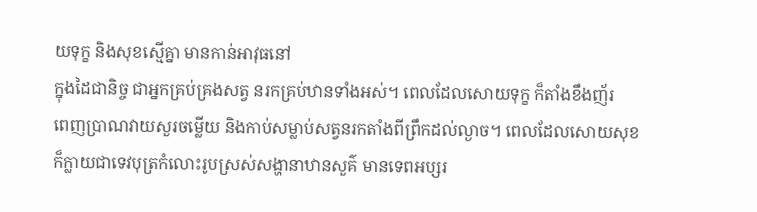យទុក្ខ និងសុខស្មើគ្នា មានកាន់អាវុធនៅ
ក្នុងដៃជានិច្ច ជាអ្នកគ្រប់គ្រងសត្វ នរកគ្រប់ឋានទាំងអស់។ ពេលដែលសោយទុក្ខ ក៏តាំងខឹងញ័រ
ពេញប្រាណវាយសួរចម្លើយ និងកាប់សម្លាប់សត្វនរកតាំងពីព្រឹកដល់ល្ងាច។ ពេលដែលសោយសុខ
ក៏ក្លាយជាទេវបុត្រកំលោះរូបស្រស់សង្ហានាឋានសួគ៌ មានទេពអប្សរ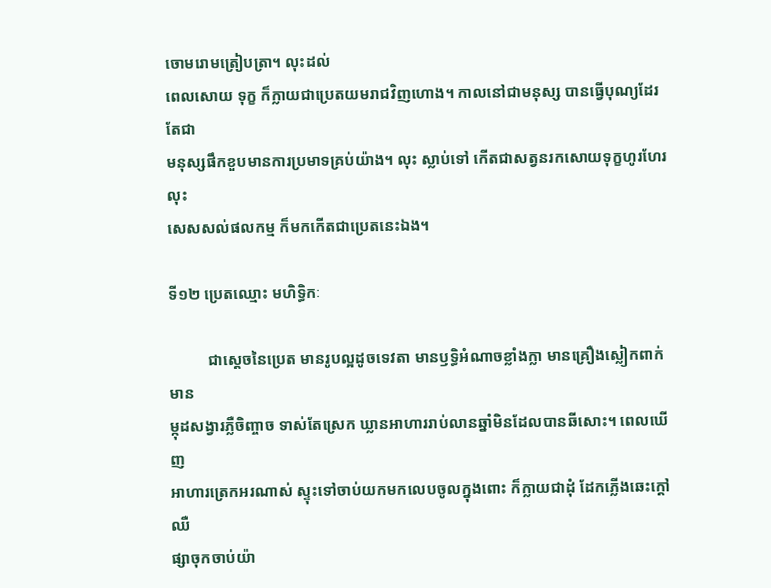ចោមរោមត្រៀបត្រា។ លុះដល់
ពេលសោយ ទុក្ខ ក៏ក្លាយជាប្រេតយមរាជវិញហោង។ កាលនៅជាមនុស្ស បានធ្វើបុណ្យដែរ តែជា
មនុស្សផឹកខួបមានការប្រមាទគ្រប់យ៉ាង។ លុះ ស្លាប់ទៅ កើតជាសត្វនរកសោយទុក្ខហូរហែរ លុះ
សេសសល់ផលកម្ម ក៏មកកើតជាប្រេតនេះឯង។

ទី១២ ប្រេតឈ្មោះ មហិទ្ធិកៈ

          ជាស្តេចនៃប្រេត មានរូបល្អដូចទេវតា មានឫទ្ធិអំណាចខ្លាំងក្លា មានគ្រឿងស្លៀកពាក់ មាន
ម្កុដសង្វារភ្លឺចិញ្ចាច ទាស់តែស្រេក ឃ្លានអាហាររាប់លានឆ្នាំមិនដែលបានឆីសោះ។ ពេលឃើញ
អាហារត្រេកអរណាស់ ស្ទុះទៅចាប់យកមកលេបចូលក្នុងពោះ ក៏ក្លាយជាដុំ ដែកភ្លើងឆេះក្តៅឈឺ
ផ្សាចុកចាប់យ៉ា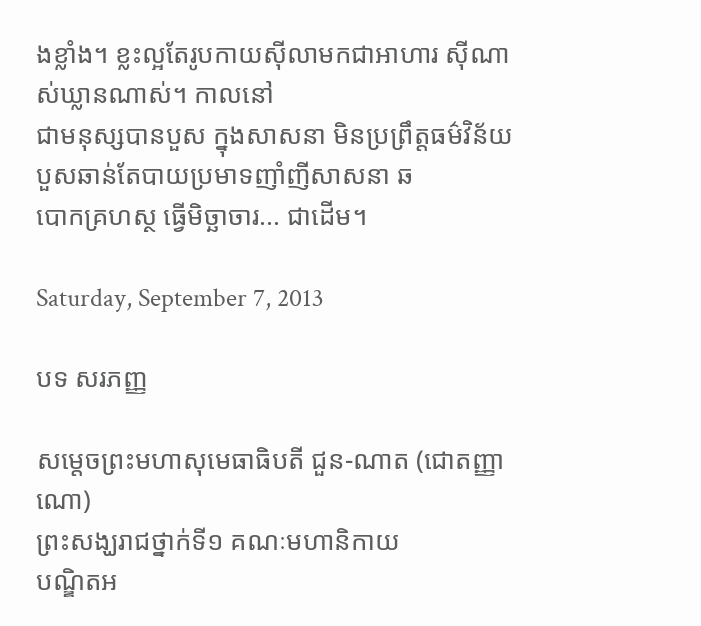ងខ្លាំង។ ខ្លះល្អតែរូបកាយស៊ីលាមកជាអាហារ ស៊ីណាស់ឃ្លានណាស់។ កាលនៅ
ជាមនុស្សបានបួស ក្នុងសាសនា មិនប្រព្រឹត្តធម៌វិន័យ បួសឆាន់តែបាយប្រមាទញាំញីសាសនា ឆ
បោកគ្រហស្ថ ធ្វើមិច្ឆាចារ... ជាដើម។

Saturday, September 7, 2013

បទ សរភញ្ញ

សម្តេចព្រះមហាសុមេធាធិបតី ជួន-ណាត (ជោតញ្ញាណោ)
ព្រះសង្ឃរាជថ្នាក់ទី១ គណៈមហានិកាយ
បណ្ឌិតអ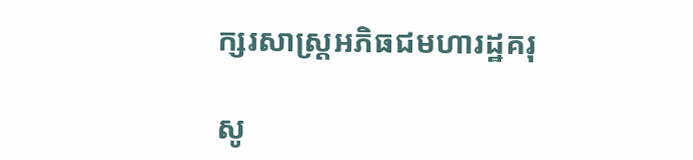ក្សរសាស្រ្តអភិធជមហារដ្ឋគរុ

សូ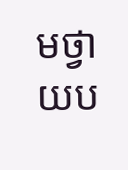មថ្វាយប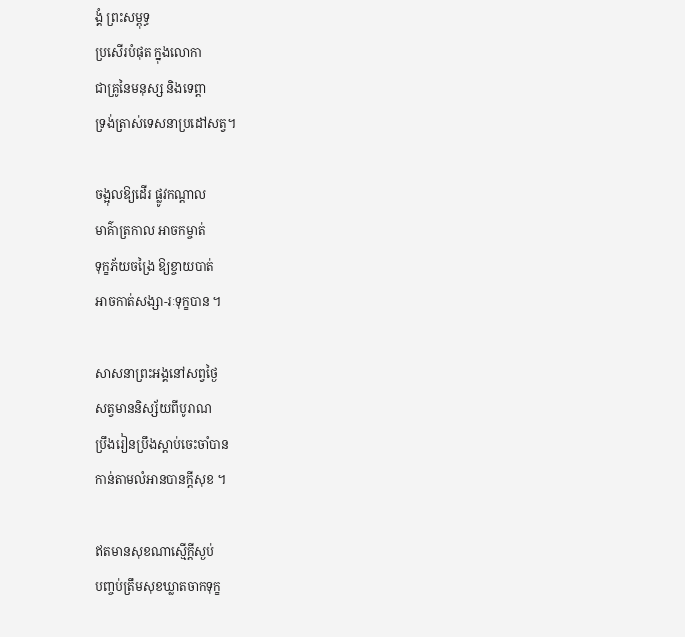ង្គំ ព្រះសម្ពុទ្ធ
ប្រសើរបំផុត ក្នុងលោកា
ជាគ្រូនៃមនុស្ស និងទេព្តា
ទ្រង់ត្រាស់ទេសនាប្រដៅសត្វ។

ចង្អុលឱ្យដើរ ផ្លូវកណ្តាល
មាគ៌ាត្រកាល អាចកម្ចាត់
ទុក្ខភ័យចង្រៃ ឱ្យខ្ចាយបាត់
អាចកាត់សង្សា-រៈទុក្ខបាន ។

សាសនាព្រះអង្គនៅសព្វថ្ងៃ
សត្វមាននិស្ស័យពីបូរាណ
ប្រឹងរៀនប្រឹងស្តាប់ចេះចាំបាន
កាន់តាមលំអានបានក្តីសុខ ។

ឥតមានសុខណាស្មើក្តីស្ងប់
បញ្ចប់ត្រឹមសុខឃ្លាតចាកទុក្ខ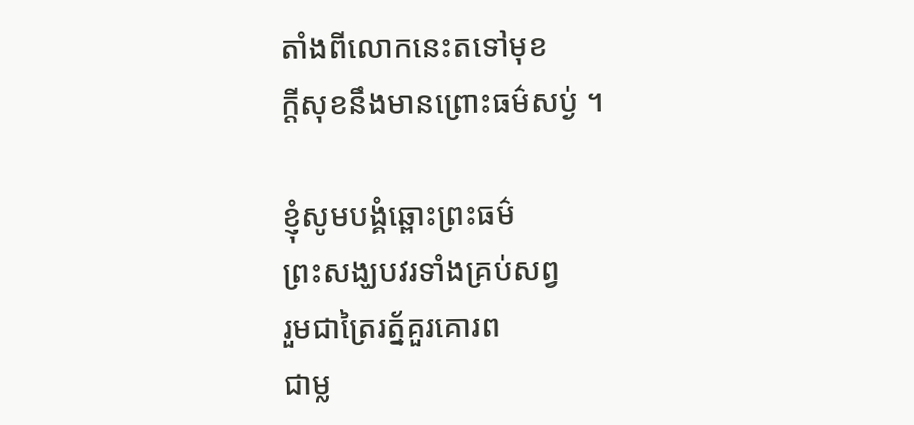តាំងពីលោកនេះតទៅមុខ
ក្តីសុខនឹងមានព្រោះធម៌សប្ង់ ។

ខ្ញុំសូមបង្គំឆ្ពោះព្រះធម៌
ព្រះសង្ឃបវរទាំងគ្រប់សព្វ
រួមជាត្រៃរត្ន័គួរគោរព
ជាម្ល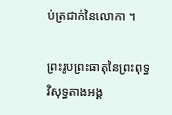ប់ត្រជាក់នៃលោកា ។

ព្រះរូបព្រះធាតុនៃព្រះពុទ្ធ
វិសុទ្ធតាងអង្គ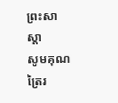ព្រះសាស្តា
សូមគុណត្រៃរ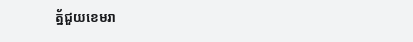ត្ន័ជួយខេមរា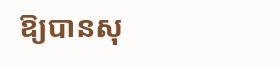ឱ្យបានសុ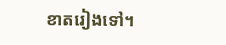ខាតរៀងទៅ។